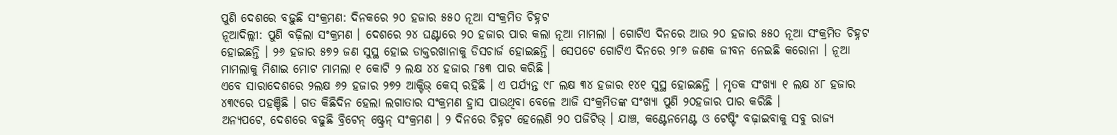ପୁଣି ଦେଶରେ ବଢ଼ୁଛି ସଂକ୍ରମଣ: ଦିନକରେ ୨୦ ହଜାର ୫୫୦ ନୂଆ ସଂକ୍ରମିତ ଚିହ୍ନଟ
ନୂଆଦିଲ୍ଲୀ: ପୁଣି ବଢ଼ିଲା ସଂକ୍ରମଣ । ଦେଶରେ ୨୪ ଘଣ୍ଟାରେ ୨୦ ହଜାର ପାର କଲା ନୂଆ ମାମଲା । ଗୋଟିଏ ଦିନରେ ଆଉ ୨୦ ହଜାର ୫୫୦ ନୂଆ ସଂକ୍ରମିତ ଚିହ୍ନଟ ହୋଇଛନ୍ତି । ୨୬ ହଜାର ୫୭୨ ଜଣ ସୁସ୍ଥ ହୋଇ ଡାକ୍ତରଖାନାକୁ ଡିସଚାର୍ଜ ହୋଇଛନ୍ତି । ସେପଟେ ଗୋଟିଏ ଦିନରେ ୨୮୬ ଜଣକ ଜୀବନ ନେଇଛି କରୋନା । ନୂଆ ମାମଲାକୁ ମିଶାଇ ମୋଟ ମାମଲା ୧ କୋଟି ୨ ଲକ୍ଷ ୪୪ ହଜାର ୮୫୩ ପାର କରିଛି ।
ଏବେ ସାରାଦେଶରେ ୨ଲକ୍ଷ ୬୨ ହଜାର ୨୭୨ ଆକ୍ଟିଭ୍ କେସ୍ ରହିଛି । ଏ ପର୍ଯ୍ୟନ୍ତ ୯୮ ଲକ୍ଷ ୩୪ ହଜାର ୧୪୧ ସୁସ୍ଥ ହୋଇଛନ୍ତି । ମୃତକ ସଂଖ୍ୟା ୧ ଲକ୍ଷ ୪୮ ହଜାର ୪୩୯ରେ ପହଞ୍ଚିଛି । ଗତ କିଛିଦିନ ହେଲା ଲଗାତାର ସଂକ୍ରମଣ ହ୍ରାସ ପାଉଥିବା ବେଳେ ଆଜି ସଂକ୍ରମିତଙ୍କ ସଂଖ୍ୟା ପୁଣି ୨୦ହଜାର ପାର କରିଛି ।
ଅନ୍ୟପଟେ, ଦେଶରେ ବଢୁଛି ବ୍ରିଟେନ୍ ଷ୍ଟ୍ରେନ୍ ସଂକ୍ରମଣ । ୨ ଦିନରେ ଚିହ୍ନଟ ହେଲେଣି ୨୦ ପଜିଟିଭ୍ । ଯାଞ୍ଚ, କଣ୍ଟେନମେଣ୍ଟ ଓ ଟେଷ୍ଟିଂ ବଢ଼ାଇବାକୁ ସବୁ ରାଜ୍ୟ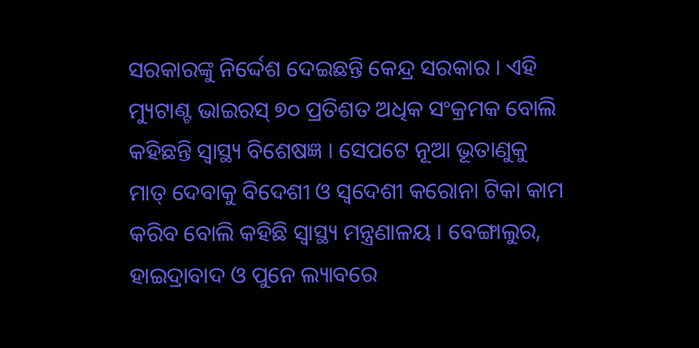ସରକାରଙ୍କୁ ନିର୍ଦ୍ଦେଶ ଦେଇଛନ୍ତି କେନ୍ଦ୍ର ସରକାର । ଏହି ମ୍ୟୁଟାଣ୍ଟ ଭାଇରସ୍ ୭୦ ପ୍ରତିଶତ ଅଧିକ ସଂକ୍ରମକ ବୋଲି କହିଛନ୍ତି ସ୍ବାସ୍ଥ୍ୟ ବିଶେଷଜ୍ଞ । ସେପଟେ ନୂଆ ଭୂତାଣୁକୁ ମାତ୍ ଦେବାକୁ ବିଦେଶୀ ଓ ସ୍ୱଦେଶୀ କରୋନା ଟିକା କାମ କରିବ ବୋଲି କହିଛି ସ୍ୱାସ୍ଥ୍ୟ ମନ୍ତ୍ରଣାଳୟ । ବେଙ୍ଗାଲୁର, ହାଇଦ୍ରାବାଦ ଓ ପୁନେ ଲ୍ୟାବରେ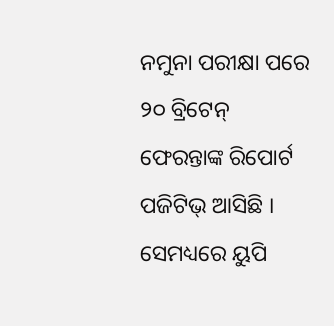ନମୁନା ପରୀକ୍ଷା ପରେ ୨୦ ବ୍ରିଟେନ୍ ଫେରନ୍ତାଙ୍କ ରିପୋର୍ଟ ପଜିଟିଭ୍ ଆସିଛି । ସେମଧ୍ୟରେ ୟୁପି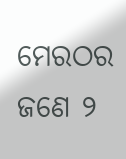ମେରଠର ଜଣେ ୨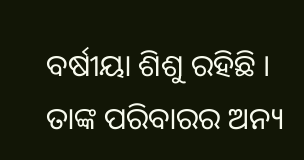ବର୍ଷୀୟା ଶିଶୁ ରହିଛି । ତାଙ୍କ ପରିବାରର ଅନ୍ୟ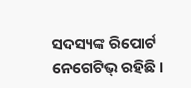ସଦସ୍ୟଙ୍କ ରିପୋର୍ଟ ନେଗେଟିଭ୍ ରହିଛି ।